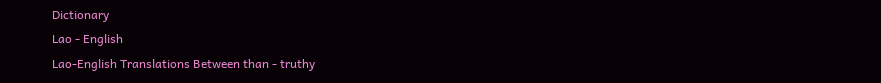Dictionary
Lao - English
Lao-English Translations Between than - truthy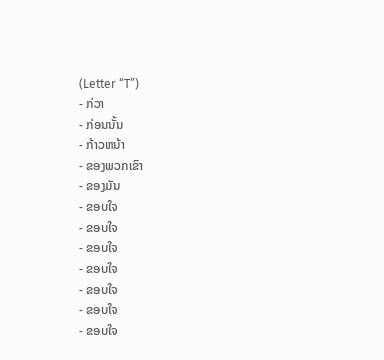(Letter “T”)
- ກ່ວາ
- ກ່ອນນັ້ນ
- ກ້າວຫນ້າ
- ຂອງພວກເຂົາ
- ຂອງມັນ
- ຂອບໃຈ
- ຂອບໃຈ
- ຂອບໃຈ
- ຂອບໃຈ
- ຂອບໃຈ
- ຂອບໃຈ
- ຂອບໃຈ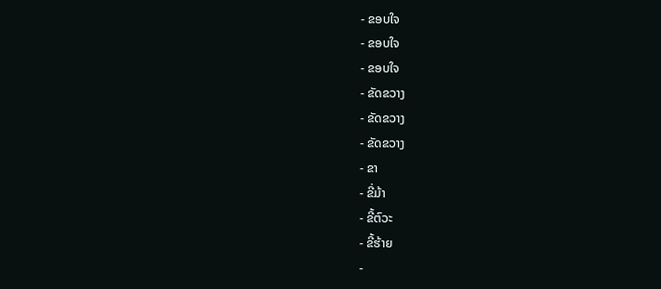- ຂອບໃຈ
- ຂອບໃຈ
- ຂອບໃຈ
- ຂັດຂວາງ
- ຂັດຂວາງ
- ຂັດຂວາງ
- ຂາ
- ຂີ່ມ້າ
- ຂີ້ຕົວະ
- ຂີ້ຮ້າຍ
-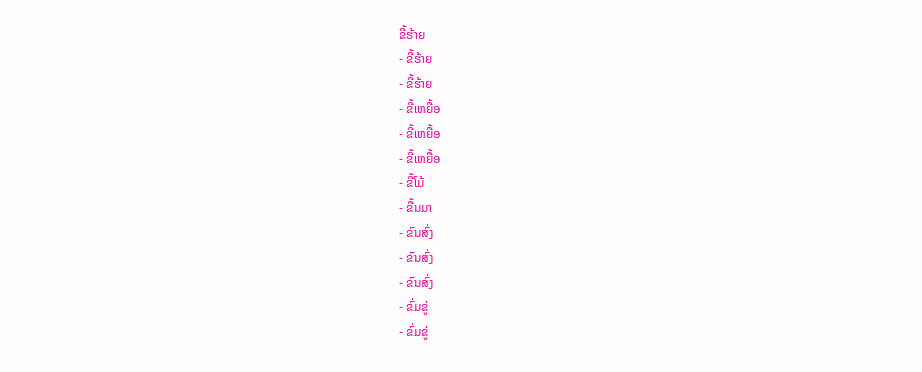ຂີ້ຮ້າຍ
- ຂີ້ຮ້າຍ
- ຂີ້ຮ້າຍ
- ຂີ້ເຫຍື້ອ
- ຂີ້ເຫຍື້ອ
- ຂີ້ເຫຍື້ອ
- ຂີ້ໂມ້
- ຂື້ນມາ
- ຂົນສົ່ງ
- ຂົນສົ່ງ
- ຂົນສົ່ງ
- ຂົ່ມຂູ່
- ຂົ່ມຂູ່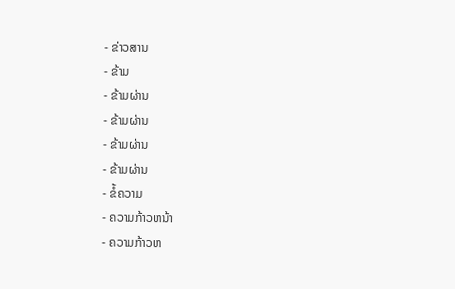- ຂ່າວສານ
- ຂ້າມ
- ຂ້າມຜ່ານ
- ຂ້າມຜ່ານ
- ຂ້າມຜ່ານ
- ຂ້າມຜ່ານ
- ຂໍ້ຄວາມ
- ຄວາມກ້າວຫນ້າ
- ຄວາມກ້າວຫ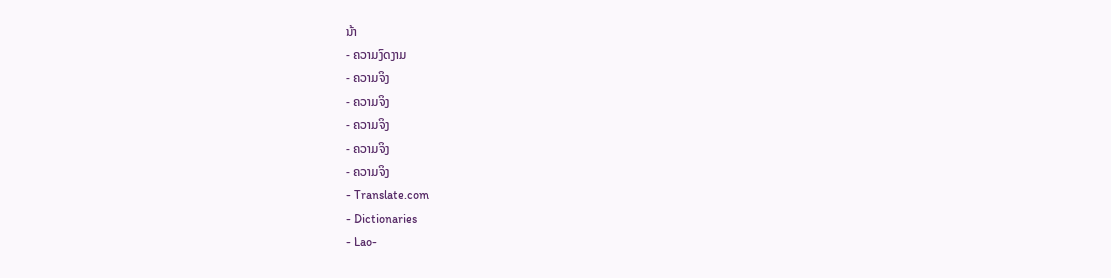ນ້າ
- ຄວາມງົດງາມ
- ຄວາມຈິງ
- ຄວາມຈິງ
- ຄວາມຈິງ
- ຄວາມຈິງ
- ຄວາມຈິງ
- Translate.com
- Dictionaries
- Lao-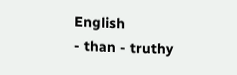English
- than - truthy